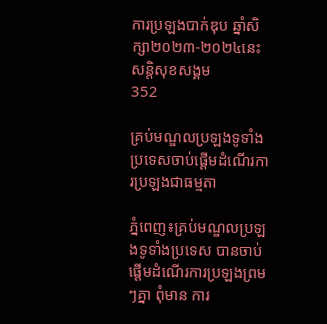ការប្រឡងបាក់ឌុប ឆ្នាំសិក្សា២០២៣-២០២៤នេះ
សន្តិសុខសង្គម
352

គ្រប់មណ្ឌលប្រឡងទូទាំងប្រទេសចាប់ផ្ដើមដំណើរការប្រឡងជាធម្មតា

ភ្នំពេញ៖គ្រប់មណ្ឌលប្រឡងទូទាំងប្រទេស បានចាប់ផ្ដើមដំណើរការប្រឡងព្រមៗគ្នា ពុំមាន ការ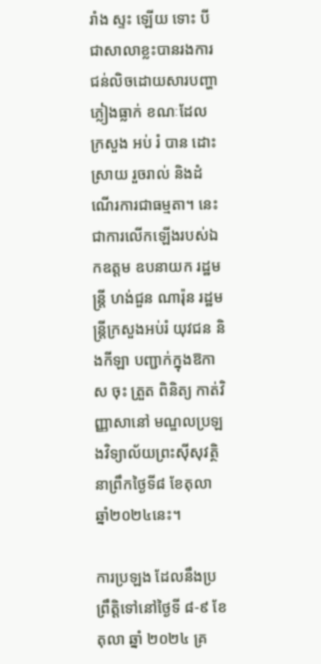រាំង ស្ទះ ឡើយ ទោះ បីជាសាលាខ្លះបានរងការជន់លិចដោយសារបញ្ហាភ្លៀងធ្លាក់ ខណៈដែល ក្រសួង អប់ រំ បាន ដោះ ស្រាយ រួចរាល់ និងដំណើរការជាធម្មតា។ នេះជាការលើកឡើងរបស់ឯកឧត្តម ឧបនាយក រដ្ឋមន្ត្រី ហង់ជួន ណារ៉ុន រដ្ឋមន្ត្រីក្រសួងអប់រំ យុវជន និងកីឡា បញ្ជាក់ក្នុងឱកាស ចុះ ត្រួត ពិនិត្យ កាត់វិញ្ញាសានៅ មណ្ឌលប្រឡងវិទ្យាល័យព្រះស៊ីសុវត្ថិនាព្រឹកថ្ងៃទី៨ ខែតុលា ឆ្នាំ២០២៤នេះ។

ការប្រឡង ដែលនឹងប្រព្រឹត្តិទៅនៅថ្ងៃទី ៨-៩ ខែតុលា ឆ្នាំ ២០២៤ គ្រ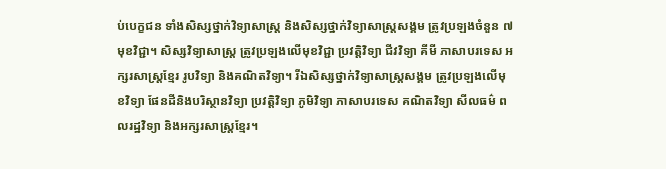ប់បេក្ខជន ទាំងសិស្សថ្នាក់វិទ្យាសាស្ត្រ និងសិស្សថ្នាក់វិទ្យាសាស្ត្រសង្គម ត្រូវប្រឡងចំនួន ៧មុខវិជ្ជា។ សិស្សវិទ្យាសាស្ត្រ ត្រូវប្រឡងលើមុខវិជ្ជា ប្រវត្តិវិទ្យា ជីវវិទ្យា គីមី ភាសាបរទេស អក្សរសាស្ត្រខ្មែរ រូបវិទ្យា និងគណិតវិទ្យា។ រីឯសិស្សថ្នាក់វិទ្យាសាស្ត្រសង្គម ត្រូវប្រឡងលើមុខវិទ្យា ផែនដីនិងបរិស្ថានវិទ្យា ប្រវត្តិវិទ្យា ភូមិវិទ្យា ភាសាបរទេស គណិតវិទ្យា សីលធម៌ ពលរដ្ឋវិទ្យា និងអក្សរសាស្ត្រខ្មែរ។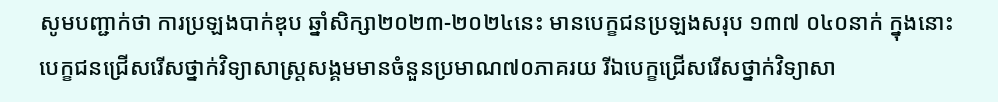សូមបញ្ជាក់ថា ការប្រឡងបាក់ឌុប ឆ្នាំសិក្សា២០២៣-២០២៤នេះ មានបេក្ខជនប្រឡងសរុប ១៣៧ ០៤០នាក់ ក្នុងនោះបេក្ខជនជ្រើសរើសថ្នាក់វិទ្យាសាស្ត្រសង្គមមានចំនួនប្រមាណ៧០ភាគរយ រីឯបេក្ខជ្រើសរើសថ្នាក់វិទ្យាសា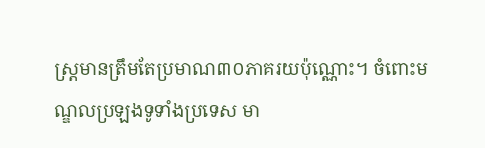ស្ត្រមានត្រឹមតែប្រមាណ៣០ភាគរយប៉ុណ្ណោះ។ ចំពោះមណ្ឌលប្រឡងទូទាំងប្រទេស មា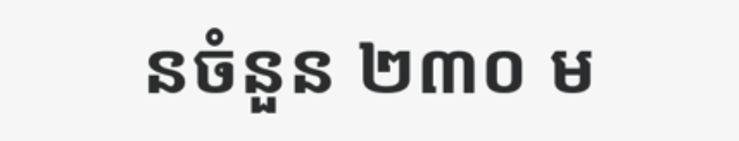នចំនួន ២៣០ ម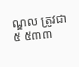ណ្ឌល ត្រូវជា ៥ ៥៣៣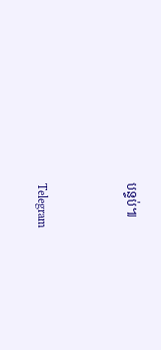បន្ទប់៕


Telegram